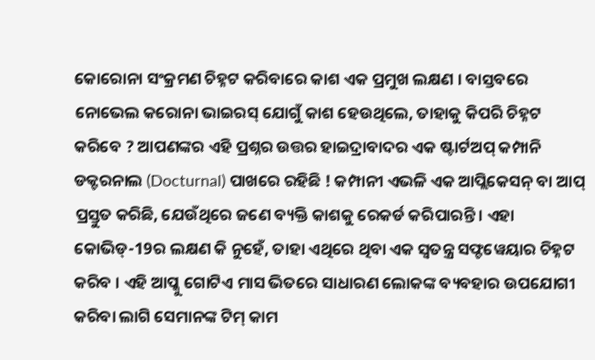କୋରୋନା ସଂକ୍ରମଣ ଚିହ୍ନଟ କରିବାରେ କାଶ ଏକ ପ୍ରମୁଖ ଲକ୍ଷଣ । ବାସ୍ତବରେ ନୋଭେଲ କରୋନା ଭାଇରସ୍ ଯୋଗୁଁ କାଶ ହେଉଥିଲେ, ତାହାକୁ କିପରି ଚିହ୍ନଟ କରିବେ ? ଆପଣଙ୍କର ଏହି ପ୍ରଶ୍ନର ଉତ୍ତର ହାଇଦ୍ରାବାଦର ଏକ ଷ୍ଟାର୍ଟଅପ୍ କମ୍ପାନି ଡକ୍ଟରନାଲ (Docturnal) ପାଖରେ ରହିଛି ! କମ୍ପାନୀ ଏଭଳି ଏକ ଆପ୍ଲିକେସନ୍ ବା ଆପ୍ ପ୍ରସ୍ତୁତ କରିଛି, ଯେଉଁଥିରେ ଜଣେ ବ୍ୟକ୍ତି କାଶକୁ ରେକର୍ଡ କରିପାରନ୍ତି । ଏହା କୋଭିଡ୍-19ର ଲକ୍ଷଣ କି ନୁହେଁ, ତାହା ଏଥିରେ ଥିବା ଏକ ସ୍ବତନ୍ତ୍ର ସଫ୍ଟୱେୟାର ଚିହ୍ନଟ କରିବ । ଏହି ଆପ୍କୁ ଗୋଟିଏ ମାସ ଭିତରେ ସାଧାରଣ ଲୋକଙ୍କ ବ୍ୟବହାର ଉପଯୋଗୀ କରିବା ଲାଗି ସେମାନଙ୍କ ଟିମ୍ କାମ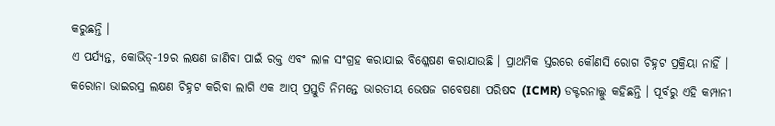କରୁଛନ୍ତି ।
ଏ ପର୍ଯ୍ୟନ୍ତ, କୋଭିଡ୍-19ର ଲକ୍ଷଣ ଜାଣିବା ପାଇଁ ରକ୍ତ ଏବଂ ଲାଳ ସଂଗ୍ରହ କରାଯାଇ ବିଶ୍ଳେଷଣ କରାଯାଉଛି । ପ୍ରାଥମିକ ସ୍ତରରେ କୌଣସି ରୋଗ ଚିହ୍ନଟ ପ୍ରକ୍ରିୟା ନାହିଁ । କରୋନା ଭାଇରସ୍ର ଲକ୍ଷଣ ଚିହ୍ନଟ କରିବା ଲାଗି ଏକ ଆପ୍ ପ୍ରସ୍ତୁତି ନିମନ୍ତେ ଭାରତୀୟ ଭେଷଜ ଗବେଷଣା ପରିଷଦ (ICMR) ଡକ୍ଟରନାଲ୍କୁ କହିଛନ୍ତି । ପୂର୍ବରୁ ଏହି କମ୍ପାନୀ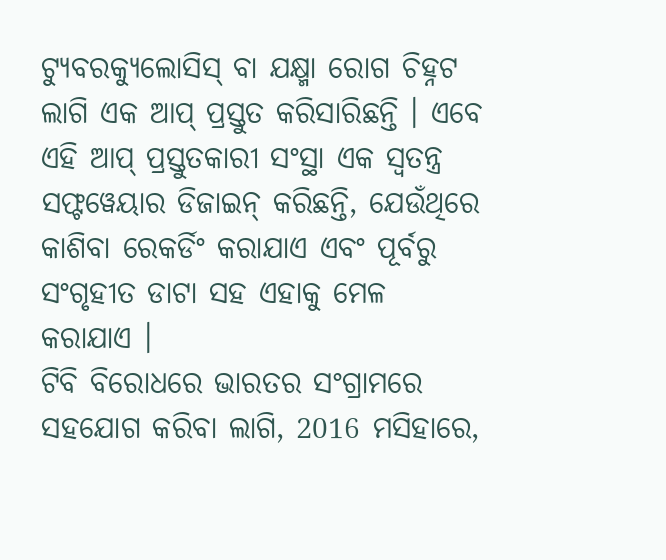ଟ୍ୟୁବରକ୍ୟୁଲୋସିସ୍ ବା ଯକ୍ଷ୍ମା ରୋଗ ଚିହ୍ନଟ ଲାଗି ଏକ ଆପ୍ ପ୍ରସ୍ତୁତ କରିସାରିଛନ୍ତି । ଏବେ ଏହି ଆପ୍ ପ୍ରସ୍ତୁତକାରୀ ସଂସ୍ଥା ଏକ ସ୍ବତନ୍ତ୍ର ସଫ୍ଟୱେୟାର ଡିଜାଇନ୍ କରିଛନ୍ତି, ଯେଉଁଥିରେ କାଶିବା ରେକର୍ଡିଂ କରାଯାଏ ଏବଂ ପୂର୍ବରୁ ସଂଗୃହୀତ ଡାଟା ସହ ଏହାକୁ ମେଳ କରାଯାଏ ।
ଟିବି ବିରୋଧରେ ଭାରତର ସଂଗ୍ରାମରେ ସହଯୋଗ କରିବା ଲାଗି, 2016 ମସିହାରେ,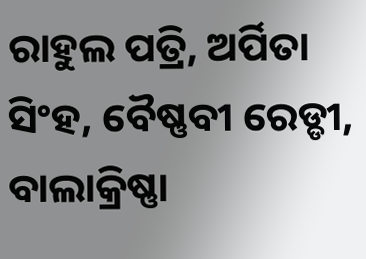ରାହୁଲ ପତ୍ରି, ଅର୍ପିତା ସିଂହ, ବୈଷ୍ଣବୀ ରେଡ୍ଡୀ, ବାଲାକ୍ରିଷ୍ଣା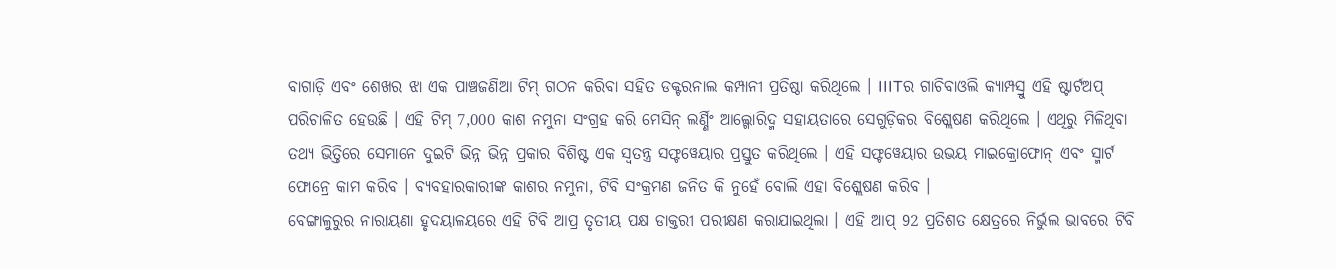ବାଗାଡ଼ି ଏବଂ ଶେଖର ଝା ଏକ ପାଞ୍ଚଜଣିଆ ଟିମ୍ ଗଠନ କରିବା ସହିତ ଡକ୍ଟରନାଲ କମ୍ପାନୀ ପ୍ରତିଷ୍ଠା କରିଥିଲେ । IIITର ଗାଚିବାଓଲି କ୍ୟାମ୍ପସ୍ରୁ ଏହି ଷ୍ଟାର୍ଟଅପ୍ ପରିଚାଳିତ ହେଉଛି । ଏହି ଟିମ୍ 7,000 କାଶ ନମୁନା ସଂଗ୍ରହ କରି ମେସିନ୍ ଲର୍ଣ୍ଣିଂ ଆଲ୍ଗୋରିଦ୍ମ ସହାୟତାରେ ସେଗୁଡ଼ିକର ବିଶ୍ଲେଷଣ କରିଥିଲେ । ଏଥିରୁ ମିଳିଥିବା ତଥ୍ୟ ଭିତ୍ତିରେ ସେମାନେ ଦୁଇଟି ଭିନ୍ନ ଭିନ୍ନ ପ୍ରକାର ବିଶିଷ୍ଟ ଏକ ସ୍ବତନ୍ତ୍ର ସଫ୍ଟୱେୟାର ପ୍ରସ୍ତୁତ କରିଥିଲେ । ଏହି ସଫ୍ଟୱେୟାର ଉଭୟ ମାଇକ୍ରୋଫୋନ୍ ଏବଂ ସ୍ମାର୍ଟ ଫୋନ୍ରେ କାମ କରିବ । ବ୍ୟବହାରକାରୀଙ୍କ କାଶର ନମୁନା, ଟିବି ସଂକ୍ରମଣ ଜନିତ କି ନୁହେଁ ବୋଲି ଏହା ବିଶ୍ଲେଷଣ କରିବ ।
ବେଙ୍ଗାଳୁରୁର ନାରାୟଣା ହୃଦୟାଳୟରେ ଏହି ଟିବି ଆପ୍ର ତୃତୀୟ ପକ୍ଷ ଡାକ୍ତରୀ ପରୀକ୍ଷଣ କରାଯାଇଥିଲା । ଏହି ଆପ୍ 92 ପ୍ରତିଶତ କ୍ଷେତ୍ରରେ ନିର୍ଭୁଲ ଭାବରେ ଟିବି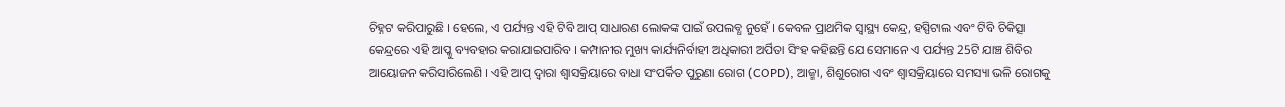ଚିହ୍ନଟ କରିପାରୁଛି । ହେଲେ, ଏ ପର୍ଯ୍ୟନ୍ତ ଏହି ଟିବି ଆପ୍ ସାଧାରଣ ଲୋକଙ୍କ ପାଇଁ ଉପଲବ୍ଧ ନୁହେଁ । କେବଳ ପ୍ରାଥମିକ ସ୍ବାସ୍ଥ୍ୟ କେନ୍ଦ୍ର, ହସ୍ପିଟାଲ ଏବଂ ଟିବି ଚିକିତ୍ସା କେନ୍ଦ୍ରରେ ଏହି ଆପ୍କୁ ବ୍ୟବହାର କରାଯାଇପାରିବ । କମ୍ପାନୀର ମୁଖ୍ୟ କାର୍ଯ୍ୟନିର୍ବାହୀ ଅଧିକାରୀ ଅର୍ପିତା ସିଂହ କହିଛନ୍ତି ଯେ ସେମାନେ ଏ ପର୍ଯ୍ୟନ୍ତ 25ଟି ଯାଞ୍ଚ ଶିବିର ଆୟୋଜନ କରିସାରିଲେଣି । ଏହି ଆପ୍ ଦ୍ବାରା ଶ୍ବାସକ୍ରିୟାରେ ବାଧା ସଂପର୍କିତ ପୁରୁଣା ରୋଗ (COPD), ଆଜ୍ମା, ଶିଶୁରୋଗ ଏବଂ ଶ୍ବାସକ୍ରିୟାରେ ସମସ୍ୟା ଭଳି ରୋଗକୁ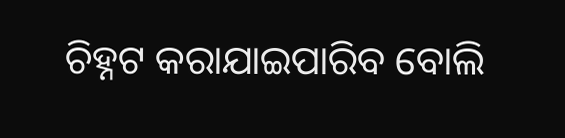ଚିହ୍ନଟ କରାଯାଇପାରିବ ବୋଲି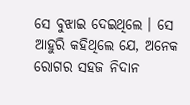ସେ ବୁଝାଇ ଦେଇଥିଲେ । ସେ ଆହୁରି କହିଥିଲେ ଯେ, ଅନେକ ରୋଗର ସହଜ ନିଦାନ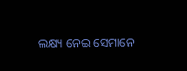ଲକ୍ଷ୍ୟ ନେଇ ସେମାନେ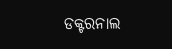ଡକ୍ଟରନାଲ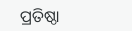ପ୍ରତିଷ୍ଠା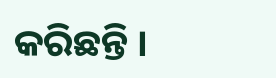କରିଛନ୍ତି ।